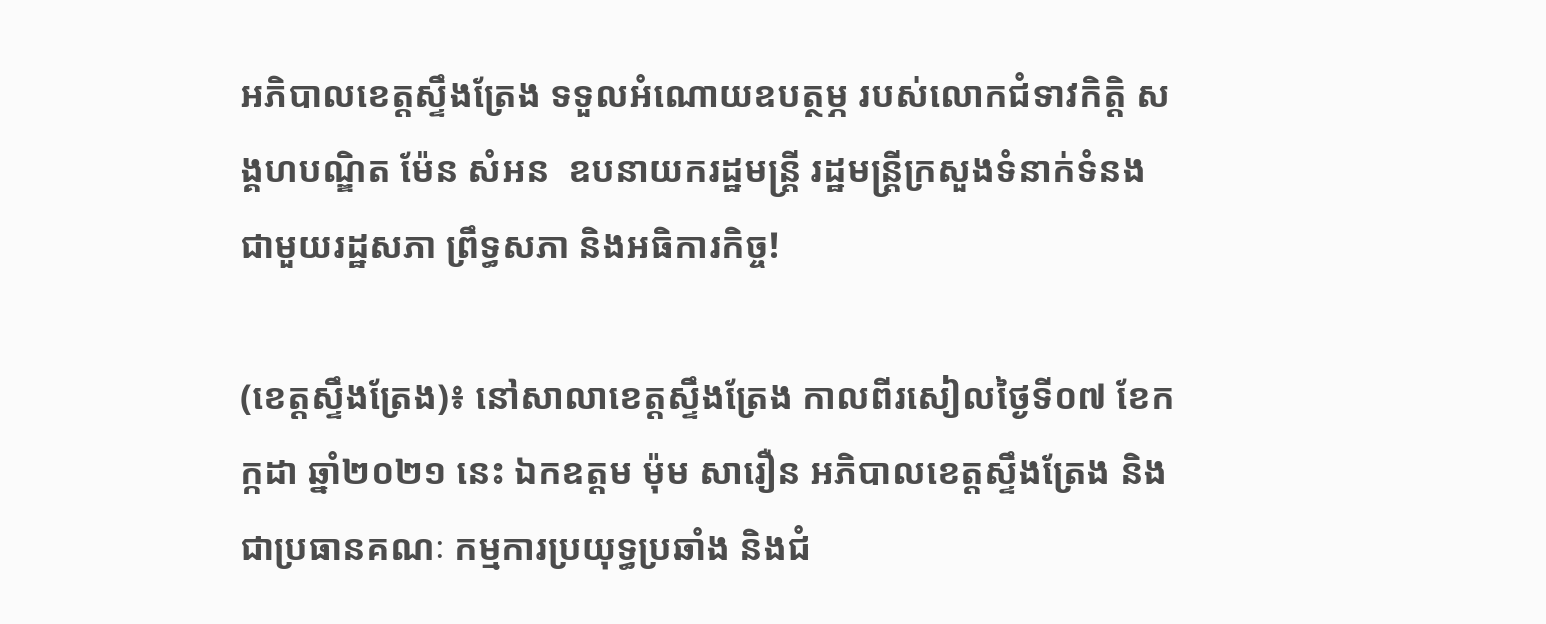អភិបាលខេត្តស្ទឹងត្រែង ទទួលអំណោយឧបត្ថម្ភ របស់លោកជំទាវកិត្តិ សង្គហបណ្ឌិត ម៉ែន សំអន  ឧបនាយករដ្ឋមន្ត្រី រដ្ឋមន្ត្រីក្រសួងទំនាក់ទំនង ជាមួយរដ្ឋសភា ព្រឹទ្ធសភា និងអធិការកិច្ច!

(ខេត្តស្ទឹងត្រែង)៖ នៅសាលាខេត្តស្ទឹងត្រែង កាលពីរសៀលថ្ងៃទី០៧ ខែកក្កដា ឆ្នាំ២០២១ នេះ ឯកឧត្តម ម៉ុម សារឿន អភិបាលខេត្តស្ទឹងត្រែង និងជាប្រធានគណៈ កម្មការប្រយុទ្ធប្រឆាំង និងជំ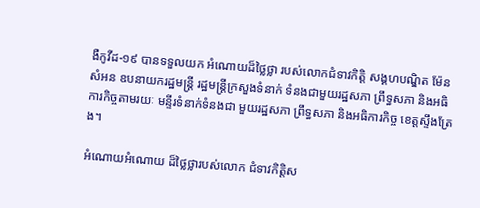ងឺកូវីដ-១៩ បានទទួលយក អំណោយដ៏ថ្លៃថ្លា របស់លោកជំទាវកិត្តិ សង្គហបណ្ឌិត ម៉ែន សំអន ឧបនាយករដ្ឋមន្ត្រី រដ្ឋមន្ត្រីក្រសួងទំនាក់ ទំនងជាមួយរដ្ឋសភា ព្រឹទ្ធសភា និងអធិការកិច្ចតាមរយៈ មន្ទីរទំនាក់ទំនងជា មួយរដ្ឋសភា ព្រឹទ្ធសភា និងអធិការកិច្ច ខេត្តស្ទឹងត្រែង។

អំណោយអំណោយ ដ៏ថ្លៃថ្លារបស់លោក ជំទាវកិត្តិស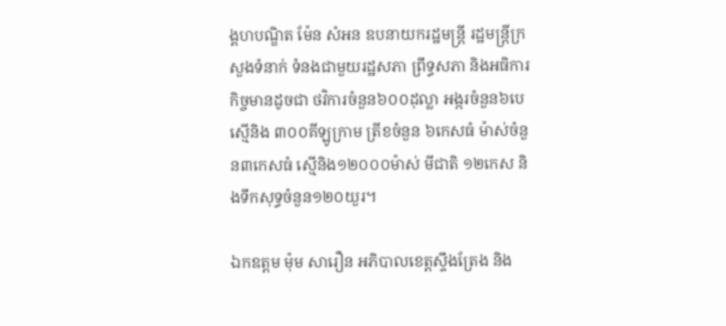ង្គហបណ្ឌិត ម៉ែន សំអន ឧបនាយករដ្ឋមន្ត្រី រដ្ឋមន្ត្រីក្រសួងទំនាក់ ទំនងជាមួយរដ្ឋសភា ព្រឹទ្ធសភា និងអធិការកិច្ចមានដូចជា ថវិការចំនួន៦០០ដុល្លា អង្ករចំនួន៦បេ ស្មើនិង ៣០០គីឡូក្រាម ត្រីខចំនួន ៦កេសធំ ម៉ាស់ចំនួន៣កេសធំ ស្មើនិង១២០០០ម៉ាស់ មីជាតិ ១២កេស និងទឹកសុទ្ធចំនួន១២០យួរ។

ឯកឧត្តម ម៉ុម សារឿន អភិបាលខេត្តស្ទឹងត្រែង និង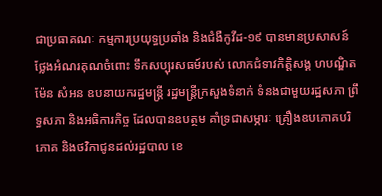ជាប្រធាគណៈ កម្មការប្រយុទ្ធប្រឆាំង និងជំងឺកូវីដ-១៩ បានមានប្រសាសន៍ ថ្លែងអំណរគុណចំពោះ ទឹកសប្បុរសធម៍របស់ លោកជំទាវកិត្តិសង្គ ហបណ្ឌិត ម៉ែន សំអន ឧបនាយករដ្ឋមន្ត្រី រដ្ឋមន្ត្រីក្រសួងទំនាក់ ទំនងជាមួយរដ្ឋសភា ព្រឹទ្ធសភា និងអធិការកិច្ច ដែលបានឧបត្ថម គាំទ្រជាសម្ភារៈ គ្រឿងឧបភោគបរិភោគ និងថវិកាជូនដល់រដ្ឋបាល ខេ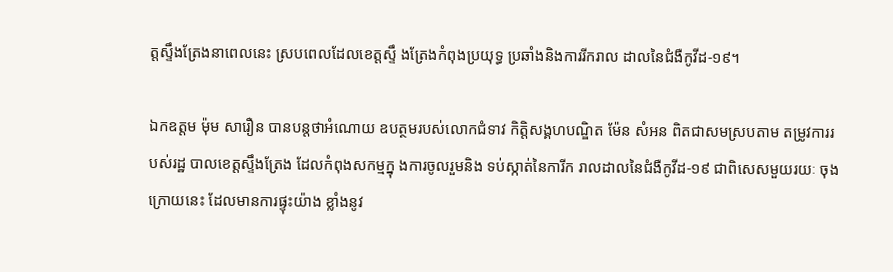ត្តស្ទឹងត្រែងនាពេលនេះ ស្របពេលដែលខេត្តស្ទឹ ងត្រែងកំពុងប្រយុទ្ធ ប្រឆាំងនិងការរីករាល ដាលនៃជំងឺកូវីដ-១៩។

ឯកឧត្តម ម៉ុម សារឿន បានបន្តថាអំណោយ ឧបត្ថមរបស់លោកជំទាវ កិត្តិសង្គហបណ្ឌិត ម៉ែន សំអន ពិតជាសមស្របតាម តម្រូវការរបស់រដ្ឋ បាលខេត្តស្ទឹងត្រែង ដែលកំពុងសកម្មក្នុ ងការចូលរួមនិង ទប់ស្កាត់នៃការីក រាលដាលនៃជំងឺកូវីដ-១៩ ជាពិសេសមួយរយៈ ចុងក្រោយនេះ ដែលមានការផ្ទុះយ៉ាង ខ្លាំងនូវ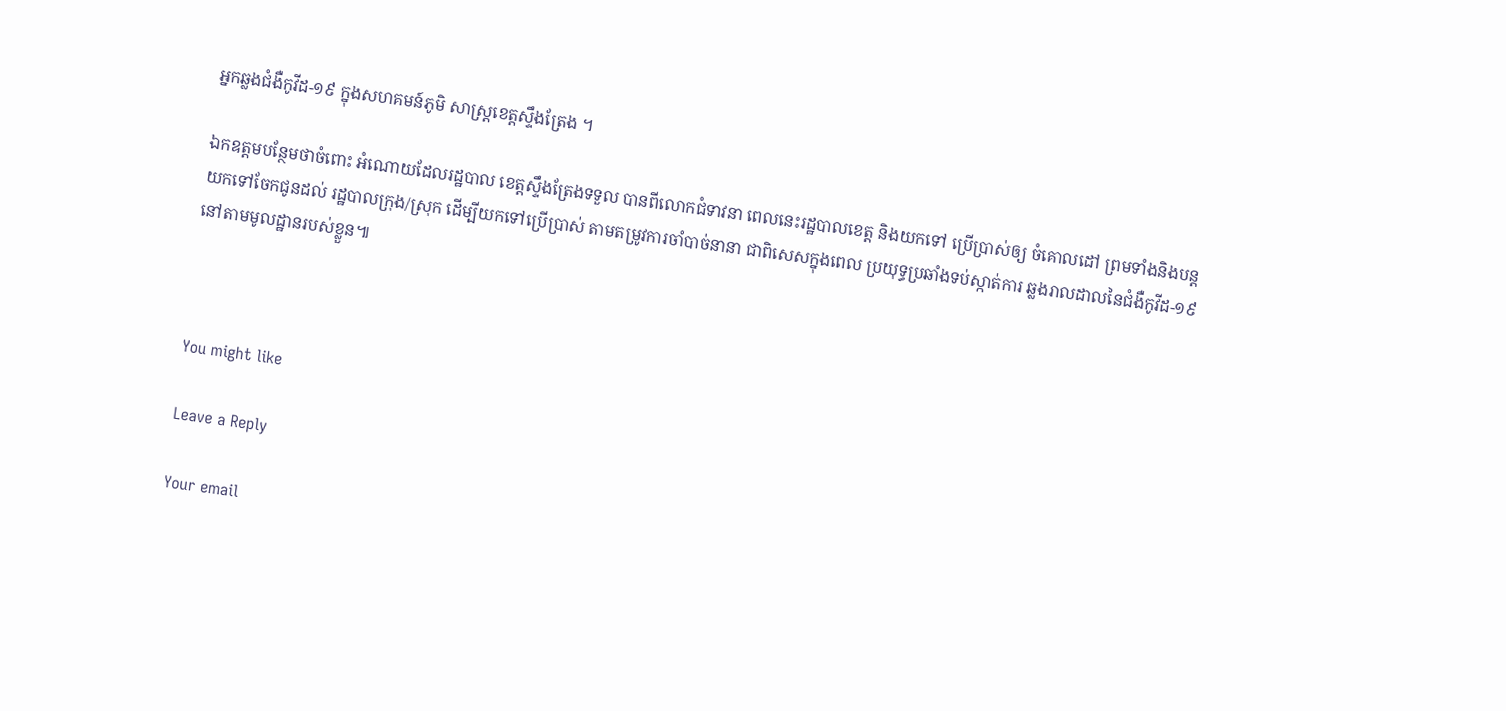អ្នកឆ្លងជំងឺកូវីដ-១៩ ក្នុងសហគមន៍ភូមិ សាស្ត្រខេត្តស្ទឹងត្រែង ។

ឯកឧត្តមបន្ថែមថាចំពោះ អំណោយដែលរដ្ឋបាល ខេត្តស្ទឹងត្រែងទទួល បានពីលោកជំទាវនា ពេលនេះរដ្ឋបាលខេត្ត និងយកទៅ ប្រើប្រាស់ឲ្យ ចំគោលដៅ ព្រមទាំងនិងបន្ត យកទៅចែកជូនដល់ រដ្ឋបាលក្រុង/ស្រុក ដើម្បីយកទៅប្រើប្រាស់ តាមតម្រូវការចាំបាច់នានា ជាពិសេសក្នុងពេល ប្រយុទ្ធប្រឆាំងទប់ស្កាត់ការ ឆ្លងរាលដាលនៃជំងឺកូវីដ-១៩ នៅតាមមូលដ្ឋានរបស់ខ្លួន៕



You might like

Leave a Reply

Your email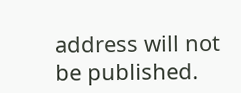address will not be published.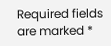Required fields are marked *